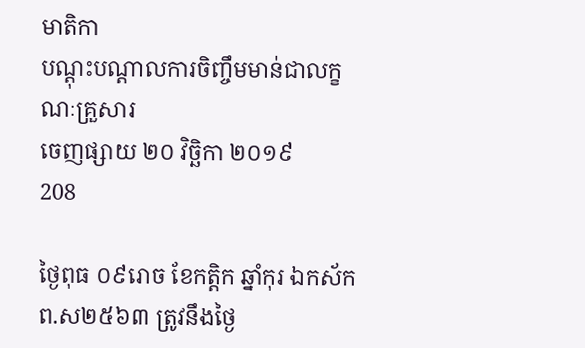មាតិកា
បណ្តុះបណ្តាលការចិញ្ចឹមមាន់ជាលក្ខណៈគ្រួសារ
ចេញផ្សាយ ២០ វិច្ឆិកា ២០១៩
208

ថ្ងៃពុធ ០៩រោច ខែកត្ដិក ឆ្នាំកុរ ឯកស័ក ព.ស២៥៦៣ ត្រូវនឹងថ្ងៃ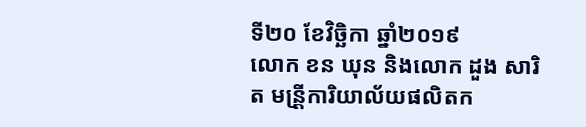ទី២០ ខែវិច្ឆិកា ឆ្នាំ២០១៩
លោក ខន ឃុន និងលោក ដួង សារិត មន្រី្តការិយាល័យផលិតក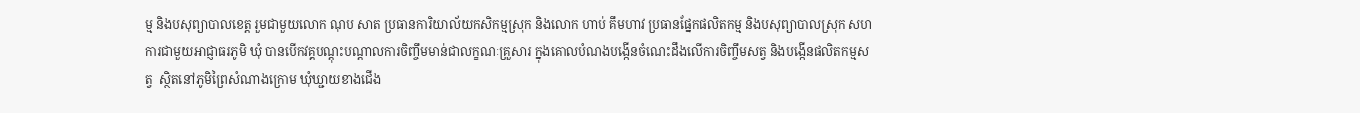ម្ម និងបសុព្យាបាលខេត្ត រួមជាមួយលោក ណុប សាត ប្រធានការិយាល័យកសិកម្មស្រុក និងលោក ហាប់ គឹមហាវ ប្រធានផ្នែកផលិតកម្ម និងបសុព្យាបាលស្រុក សហការជាមួយអាជ្ញាធរភូមិ ឃុំ បានបើកវគ្គបណ្តុះបណ្តាលការចិញ្ចឹមមាន់ជាលក្ខណៈគ្រួសារ ក្នុងគោលបំណងបង្កើនចំណេះដឹងលើការចិញ្ចឹមសត្វ និងបង្កើនផលិតកម្មសត្វ  ស្ថិតនៅភូមិព្រៃសំណាងក្រោម ឃុំឃ្ជាយខាងជើង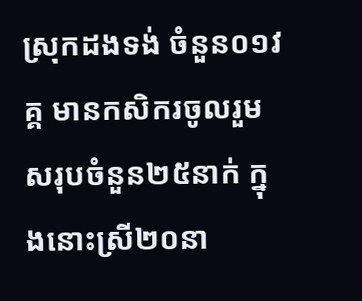ស្រុកដងទង់ ចំនួន០១វគ្គ មានកសិករចូលរួមសរុបចំនួន២៥នាក់ ក្នុងនោះស្រី២០នា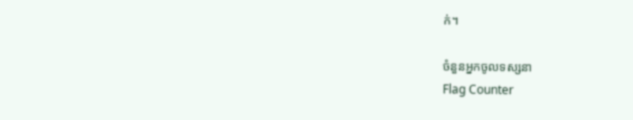ក់។

ចំនួនអ្នកចូលទស្សនា
Flag Counter